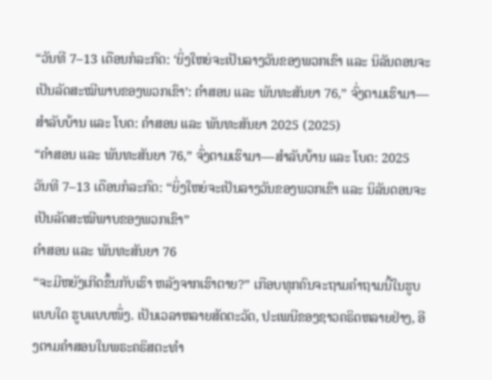“ວັນທີ 7–13 ເດືອນກໍລະກົດ: ‘ຍິ່ງໃຫຍ່ຈະເປັນລາງວັນຂອງພວກເຂົາ ແລະ ນິລັນດອນຈະເປັນລັດສະໝີພາບຂອງພວກເຂົາ’: ຄຳສອນ ແລະ ພັນທະສັນຍາ 76,” ຈົ່ງຕາມເຮົາມາ—ສຳລັບບ້ານ ແລະ ໂບດ: ຄຳສອນ ແລະ ພັນທະສັນຍາ 2025 (2025)
“ຄຳສອນ ແລະ ພັນທະສັນຍາ 76,” ຈົ່ງຕາມເຮົາມາ—ສຳລັບບ້ານ ແລະ ໂບດ: 2025
ວັນທີ 7–13 ເດືອນກໍລະກົດ: “ຍິ່ງໃຫຍ່ຈະເປັນລາງວັນຂອງພວກເຂົາ ແລະ ນິລັນດອນຈະເປັນລັດສະໝີພາບຂອງພວກເຂົາ”
ຄຳສອນ ແລະ ພັນທະສັນຍາ 76
“ຈະມີຫຍັງເກີດຂຶ້ນກັບເຮົາ ຫລັງຈາກເຮົາຕາຍ?” ເກືອບທຸກຄົນຈະຖາມຄຳຖາມນີ້ໃນຮູບແບບໃດ ຮູບແບບໜຶ່ງ. ເປັນເວລາຫລາຍສັດຕະວັດ, ປະເພນີຂອງຊາວຄຣິດຫລາຍຢ່າງ, ອີງຕາມຄຳສອນໃນພຣະຄຣິສຕະທຳ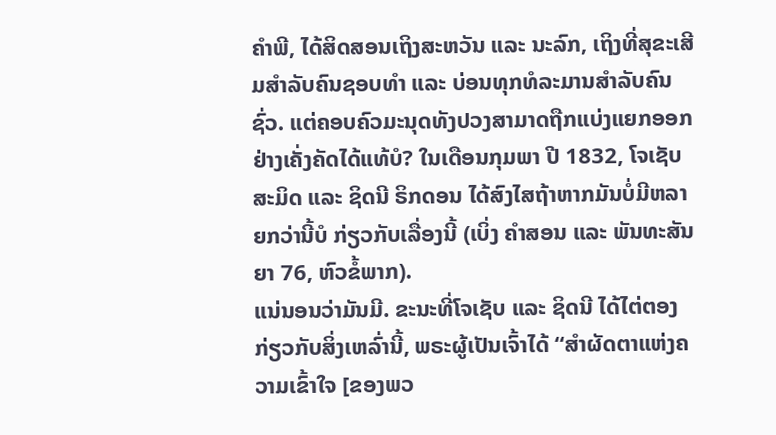ຄຳພີ, ໄດ້ສິດສອນເຖິງສະຫວັນ ແລະ ນະລົກ, ເຖິງທີ່ສຸຂະເສີມສຳລັບຄົນຊອບທຳ ແລະ ບ່ອນທຸກທໍລະມານສຳລັບຄົນຊົ່ວ. ແຕ່ຄອບຄົວມະນຸດທັງປວງສາມາດຖືກແບ່ງແຍກອອກຢ່າງເຄັ່ງຄັດໄດ້ແທ້ບໍ? ໃນເດືອນກຸມພາ ປີ 1832, ໂຈເຊັບ ສະມິດ ແລະ ຊິດນີ ຣິກດອນ ໄດ້ສົງໄສຖ້າຫາກມັນບໍ່ມີຫລາຍກວ່ານີ້ບໍ ກ່ຽວກັບເລື່ອງນີ້ (ເບິ່ງ ຄຳສອນ ແລະ ພັນທະສັນຍາ 76, ຫົວຂໍ້ພາກ).
ແນ່ນອນວ່າມັນມີ. ຂະນະທີ່ໂຈເຊັບ ແລະ ຊິດນີ ໄດ້ໄຕ່ຕອງກ່ຽວກັບສິ່ງເຫລົ່ານີ້, ພຣະຜູ້ເປັນເຈົ້າໄດ້ “ສຳຜັດຕາແຫ່ງຄວາມເຂົ້າໃຈ [ຂອງພວ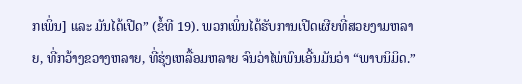ກເພິ່ນ] ແລະ ມັນໄດ້ເປີດ” (ຂໍ້ທີ 19). ພວກເພິ່ນໄດ້ຮັບການເປີດເຜີຍທີ່ສວຍງາມຫລາຍ, ທີ່ກວ້າງຂວາງຫລາຍ, ທີ່ຮຸ່ງເຫລື້ອມຫລາຍ ຈົນວ່າໄພ່ພົນເອີ້ນມັນວ່າ “ພາບນິມິດ.”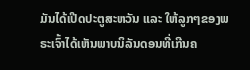ມັນໄດ້ເປີດປະຕູສະຫວັນ ແລະ ໃຫ້ລູກໆຂອງພຣະເຈົ້າໄດ້ເຫັນພາບນິລັນດອນທີ່ເກີນຄ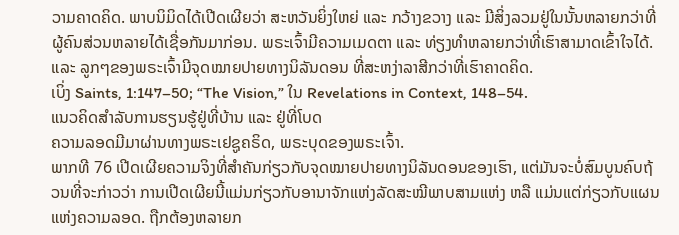ວາມຄາດຄິດ. ພາບນິມິດໄດ້ເປີດເຜີຍວ່າ ສະຫວັນຍິ່ງໃຫຍ່ ແລະ ກວ້າງຂວາງ ແລະ ມີສິ່ງລວມຢູ່ໃນນັ້ນຫລາຍກວ່າທີ່ຜູ້ຄົນສ່ວນຫລາຍໄດ້ເຊື່ອກັນມາກ່ອນ. ພຣະເຈົ້າມີຄວາມເມດຕາ ແລະ ທ່ຽງທຳຫລາຍກວ່າທີ່ເຮົາສາມາດເຂົ້າໃຈໄດ້. ແລະ ລູກໆຂອງພຣະເຈົ້າມີຈຸດໝາຍປາຍທາງນິລັນດອນ ທີ່ສະຫງ່າລາສີກວ່າທີ່ເຮົາຄາດຄິດ.
ເບິ່ງ Saints, 1:147–50; “The Vision,” ໃນ Revelations in Context, 148–54.
ແນວຄິດສຳລັບການຮຽນຮູ້ຢູ່ທີ່ບ້ານ ແລະ ຢູ່ທີ່ໂບດ
ຄວາມລອດມີມາຜ່ານທາງພຣະເຢຊູຄຣິດ, ພຣະບຸດຂອງພຣະເຈົ້າ.
ພາກທີ 76 ເປີດເຜີຍຄວາມຈິງທີ່ສຳຄັນກ່ຽວກັບຈຸດໝາຍປາຍທາງນິລັນດອນຂອງເຮົາ, ແຕ່ມັນຈະບໍ່ສົມບູນຄົບຖ້ວນທີ່ຈະກ່າວວ່າ ການເປີດເຜີຍນີ້ແມ່ນກ່ຽວກັບອານາຈັກແຫ່ງລັດສະໝີພາບສາມແຫ່ງ ຫລື ແມ່ນແຕ່ກ່ຽວກັບແຜນແຫ່ງຄວາມລອດ. ຖືກຕ້ອງຫລາຍກ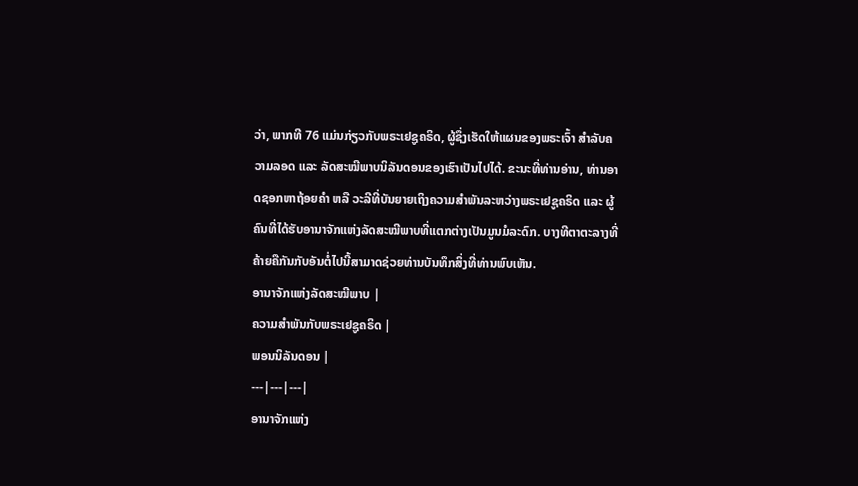ວ່າ, ພາກທີ 76 ແມ່ນກ່ຽວກັບພຣະເຢຊູຄຣິດ, ຜູ້ຊຶ່ງເຮັດໃຫ້ແຜນຂອງພຣະເຈົ້າ ສຳລັບຄວາມລອດ ແລະ ລັດສະໝີພາບນິລັນດອນຂອງເຮົາເປັນໄປໄດ້. ຂະນະທີ່ທ່ານອ່ານ, ທ່ານອາດຊອກຫາຖ້ອຍຄຳ ຫລື ວະລີທີ່ບັນຍາຍເຖິງຄວາມສຳພັນລະຫວ່າງພຣະເຢຊູຄຣິດ ແລະ ຜູ້ຄົນທີ່ໄດ້ຮັບອານາຈັກແຫ່ງລັດສະໝີພາບທີ່ແຕກຕ່າງເປັນມູນມໍລະດົກ. ບາງທີຕາຕະລາງທີ່ຄ້າຍຄືກັນກັບອັນຕໍ່ໄປນີ້ສາມາດຊ່ວຍທ່ານບັນທຶກສິ່ງທີ່ທ່ານພົບເຫັນ.
ອານາຈັກແຫ່ງລັດສະໝີພາບ |
ຄວາມສຳພັນກັບພຣະເຢຊູຄຣິດ |
ພອນນິລັນດອນ |
---|---|---|
ອານາຈັກແຫ່ງ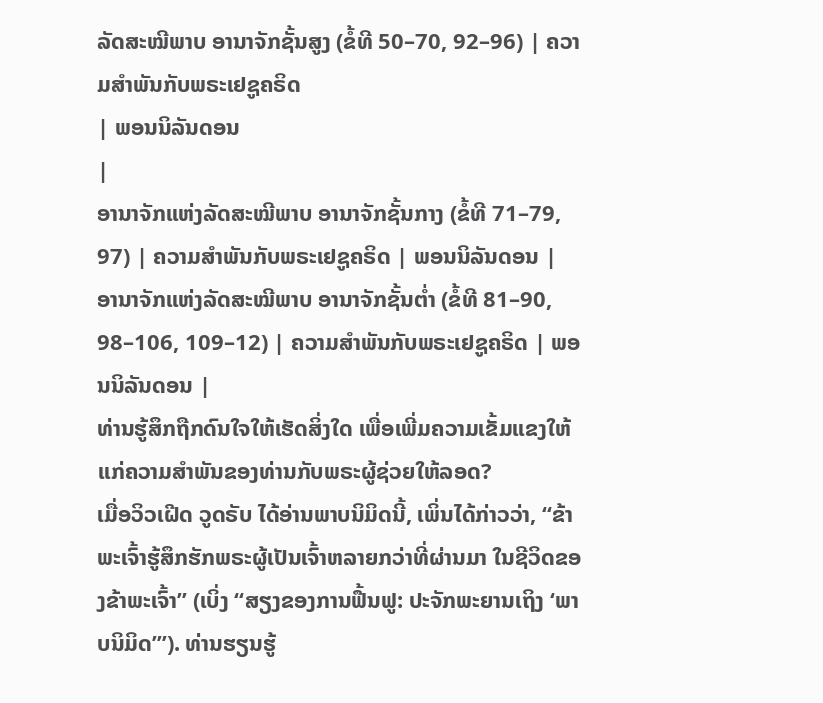ລັດສະໝີພາບ ອານາຈັກຊັ້ນສູງ (ຂໍ້ທີ 50–70, 92–96) | ຄວາມສຳພັນກັບພຣະເຢຊູຄຣິດ
| ພອນນິລັນດອນ
|
ອານາຈັກແຫ່ງລັດສະໝີພາບ ອານາຈັກຊັ້ນກາງ (ຂໍ້ທີ 71–79, 97) | ຄວາມສຳພັນກັບພຣະເຢຊູຄຣິດ | ພອນນິລັນດອນ |
ອານາຈັກແຫ່ງລັດສະໝີພາບ ອານາຈັກຊັ້ນຕ່ຳ (ຂໍ້ທີ 81–90, 98–106, 109–12) | ຄວາມສຳພັນກັບພຣະເຢຊູຄຣິດ | ພອນນິລັນດອນ |
ທ່ານຮູ້ສຶກຖືກດົນໃຈໃຫ້ເຮັດສິ່ງໃດ ເພື່ອເພີ່ມຄວາມເຂັ້ມແຂງໃຫ້ແກ່ຄວາມສຳພັນຂອງທ່ານກັບພຣະຜູ້ຊ່ວຍໃຫ້ລອດ?
ເມື່ອວິວເຝີດ ວູດຣັບ ໄດ້ອ່ານພາບນິມິດນີ້, ເພິ່ນໄດ້ກ່າວວ່າ, “ຂ້າພະເຈົ້າຮູ້ສຶກຮັກພຣະຜູ້ເປັນເຈົ້າຫລາຍກວ່າທີ່ຜ່ານມາ ໃນຊີວິດຂອງຂ້າພະເຈົ້າ” (ເບິ່ງ “ສຽງຂອງການຟື້ນຟູ: ປະຈັກພະຍານເຖິງ ‘ພາບນິມິດ’”). ທ່ານຮຽນຮູ້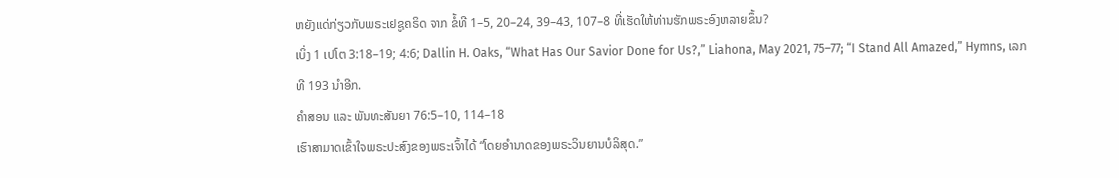ຫຍັງແດ່ກ່ຽວກັບພຣະເຢຊູຄຣິດ ຈາກ ຂໍ້ທີ 1–5, 20–24, 39–43, 107–8 ທີ່ເຮັດໃຫ້ທ່ານຮັກພຣະອົງຫລາຍຂຶ້ນ?
ເບິ່ງ 1 ເປໂຕ 3:18–19; 4:6; Dallin H. Oaks, “What Has Our Savior Done for Us?,” Liahona, May 2021, 75–77; “I Stand All Amazed,” Hymns, ເລກທີ 193 ນຳອີກ.
ຄຳສອນ ແລະ ພັນທະສັນຍາ 76:5–10, 114–18
ເຮົາສາມາດເຂົ້າໃຈພຣະປະສົງຂອງພຣະເຈົ້າໄດ້ “ໂດຍອຳນາດຂອງພຣະວິນຍານບໍລິສຸດ.”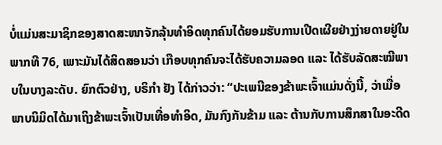ບໍ່ແມ່ນສະມາຊິກຂອງສາດສະໜາຈັກລຸ້ນທຳອິດທຸກຄົນໄດ້ຍອມຮັບການເປີດເຜີຍຢ່າງງ່າຍດາຍຢູ່ໃນ ພາກທີ 76, ເພາະມັນໄດ້ສິດສອນວ່າ ເກືອບທຸກຄົນຈະໄດ້ຮັບຄວາມລອດ ແລະ ໄດ້ຮັບລັດສະໝີພາບໃນບາງລະດັບ. ຍົກຕົວຢ່າງ, ບຣິກຳ ຢັງ ໄດ້ກ່າວວ່າ: “ປະເພນີຂອງຂ້າພະເຈົ້າແມ່ນດັ່ງນີ້, ວ່າເມື່ອພາບນິມິດໄດ້ມາເຖິງຂ້າພະເຈົ້າເປັນເທື່ອທຳອິດ, ມັນກົງກັນຂ້າມ ແລະ ຕ້ານກັບການສຶກສາໃນອະດີດ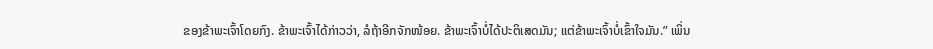ຂອງຂ້າພະເຈົ້າໂດຍກົງ. ຂ້າພະເຈົ້າໄດ້ກ່າວວ່າ, ລໍຖ້າອີກຈັກໜ້ອຍ. ຂ້າພະເຈົ້າບໍ່ໄດ້ປະຕິເສດມັນ; ແຕ່ຂ້າພະເຈົ້າບໍ່ເຂົ້າໃຈມັນ.” ເພິ່ນ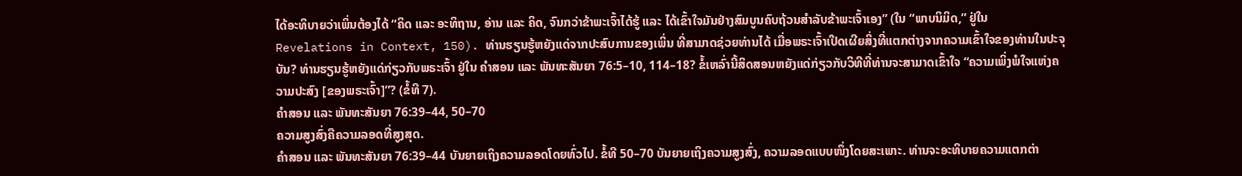ໄດ້ອະທິບາຍວ່າເພິ່ນຕ້ອງໄດ້ “ຄິດ ແລະ ອະທິຖານ, ອ່ານ ແລະ ຄິດ, ຈົນກວ່າຂ້າພະເຈົ້າໄດ້ຮູ້ ແລະ ໄດ້ເຂົ້າໃຈມັນຢ່າງສົມບູນຄົບຖ້ວນສຳລັບຂ້າພະເຈົ້າເອງ” (ໃນ “ພາບນິມິດ,” ຢູ່ໃນ Revelations in Context, 150). ທ່ານຮຽນຮູ້ຫຍັງແດ່ຈາກປະສົບການຂອງເພິ່ນ ທີ່ສາມາດຊ່ວຍທ່ານໄດ້ ເມື່ອພຣະເຈົ້າເປີດເຜີຍສິ່ງທີ່ແຕກຕ່າງຈາກຄວາມເຂົ້າໃຈຂອງທ່ານໃນປະຈຸບັນ? ທ່ານຮຽນຮູ້ຫຍັງແດ່ກ່ຽວກັບພຣະເຈົ້າ ຢູ່ໃນ ຄຳສອນ ແລະ ພັນທະສັນຍາ 76:5–10, 114–18? ຂໍ້ເຫລົ່ານີ້ສິດສອນຫຍັງແດ່ກ່ຽວກັບວິທີທີ່ທ່ານຈະສາມາດເຂົ້າໃຈ “ຄວາມເພິ່ງພໍໃຈແຫ່ງຄວາມປະສົງ [ຂອງພຣະເຈົ້າ]”? (ຂໍ້ທີ 7).
ຄຳສອນ ແລະ ພັນທະສັນຍາ 76:39–44, 50–70
ຄວາມສູງສົ່ງຄືຄວາມລອດທີ່ສູງສຸດ.
ຄຳສອນ ແລະ ພັນທະສັນຍາ 76:39–44 ບັນຍາຍເຖິງຄວາມລອດໂດຍທົ່ວໄປ. ຂໍ້ທີ 50–70 ບັນຍາຍເຖິງຄວາມສູງສົ່ງ, ຄວາມລອດແບບໜຶ່ງໂດຍສະເພາະ. ທ່ານຈະອະທິບາຍຄວາມແຕກຕ່າ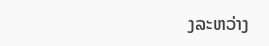ງລະຫວ່າງ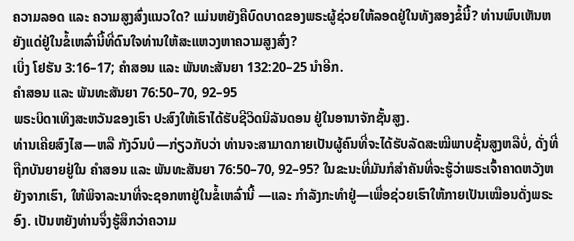ຄວາມລອດ ແລະ ຄວາມສູງສົ່ງແນວໃດ? ແມ່ນຫຍັງຄືບົດບາດຂອງພຣະຜູ້ຊ່ວຍໃຫ້ລອດຢູ່ໃນທັງສອງຂໍ້ນີ້? ທ່ານພົບເຫັນຫຍັງແດ່ຢູ່ໃນຂໍ້ເຫລົ່ານີ້ທີ່ດົນໃຈທ່ານໃຫ້ສະແຫວງຫາຄວາມສູງສົ່ງ?
ເບິ່ງ ໂຢຮັນ 3:16–17; ຄຳສອນ ແລະ ພັນທະສັນຍາ 132:20–25 ນຳອີກ.
ຄຳສອນ ແລະ ພັນທະສັນຍາ 76:50–70, 92–95
ພຣະບິດາເທິງສະຫວັນຂອງເຮົາ ປະສົງໃຫ້ເຮົາໄດ້ຮັບຊີວິດນິລັນດອນ ຢູ່ໃນອານາຈັກຊັ້ນສູງ.
ທ່ານເຄີຍສົງໄສ—ຫລື ກັງວົນບໍ—ກ່ຽວກັບວ່າ ທ່ານຈະສາມາດກາຍເປັນຜູ້ຄົນທີ່ຈະໄດ້ຮັບລັດສະໝີພາບຊັ້ນສູງຫລືບໍ່, ດັ່ງທີ່ຖືກບັນຍາຍຢູ່ໃນ ຄຳສອນ ແລະ ພັນທະສັນຍາ 76:50–70, 92–95? ໃນຂະນະທີ່ມັນກໍສຳຄັນທີ່ຈະຮູ້ວ່າພຣະເຈົ້າຄາດຫວັງຫຍັງຈາກເຮົາ, ໃຫ້ພິຈາລະນາທີ່ຈະຊອກຫາຢູ່ໃນຂໍ້ເຫລົ່ານີ້ —ແລະ ກຳລັງກະທຳຢູ່—ເພື່ອຊ່ວຍເຮົາໃຫ້ກາຍເປັນເໝືອນດັ່ງພຣະອົງ. ເປັນຫຍັງທ່ານຈຶ່ງຮູ້ສຶກວ່າຄວາມ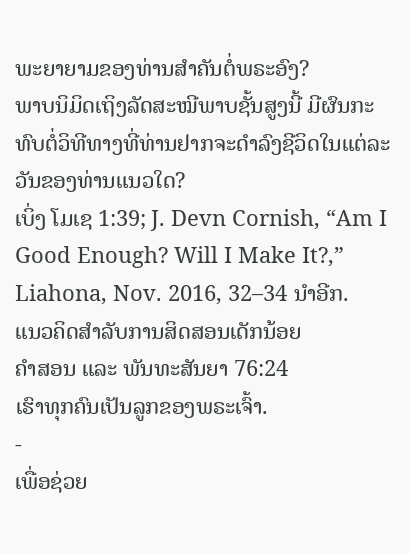ພະຍາຍາມຂອງທ່ານສຳຄັນຕໍ່ພຣະອົງ?
ພາບນິມິດເຖິງລັດສະໝີພາບຊັ້ນສູງນີ້ ມີຜົນກະທົບຕໍ່ວິທີທາງທີ່ທ່ານຢາກຈະດຳລົງຊີວິດໃນແຕ່ລະວັນຂອງທ່ານແນວໃດ?
ເບິ່ງ ໂມເຊ 1:39; J. Devn Cornish, “Am I Good Enough? Will I Make It?,” Liahona, Nov. 2016, 32–34 ນຳອີກ.
ແນວຄິດສຳລັບການສິດສອນເດັກນ້ອຍ
ຄຳສອນ ແລະ ພັນທະສັນຍາ 76:24
ເຮົາທຸກຄົນເປັນລູກຂອງພຣະເຈົ້າ.
-
ເພື່ອຊ່ວຍ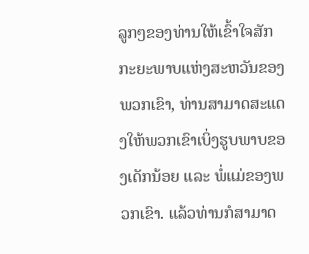ລູກໆຂອງທ່ານໃຫ້ເຂົ້າໃຈສັກກະຍະພາບແຫ່ງສະຫວັນຂອງພວກເຂົາ, ທ່ານສາມາດສະແດງໃຫ້ພວກເຂົາເບິ່ງຮູບພາບຂອງເດັກນ້ອຍ ແລະ ພໍ່ແມ່ຂອງພວກເຂົາ. ແລ້ວທ່ານກໍສາມາດ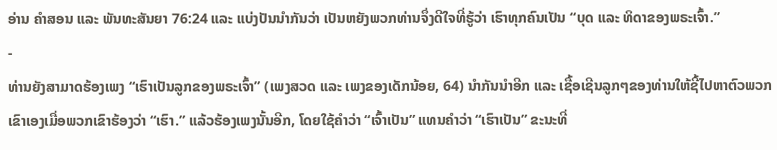ອ່ານ ຄຳສອນ ແລະ ພັນທະສັນຍາ 76:24 ແລະ ແບ່ງປັນນຳກັນວ່າ ເປັນຫຍັງພວກທ່ານຈຶ່ງດີໃຈທີ່ຮູ້ວ່າ ເຮົາທຸກຄົນເປັນ “ບຸດ ແລະ ທິດາຂອງພຣະເຈົ້າ.”
-
ທ່ານຍັງສາມາດຮ້ອງເພງ “ເຮົາເປັນລູກຂອງພຣະເຈົ້າ” (ເພງສວດ ແລະ ເພງຂອງເດັກນ້ອຍ, 64) ນຳກັນນຳອີກ ແລະ ເຊື້ອເຊີນລູກໆຂອງທ່ານໃຫ້ຊີ້ໄປຫາຕົວພວກເຂົາເອງເມື່ອພວກເຂົາຮ້ອງວ່າ “ເຮົາ.” ແລ້ວຮ້ອງເພງນັ້ນອີກ, ໂດຍໃຊ້ຄຳວ່າ “ເຈົ້າເປັນ” ແທນຄຳວ່າ “ເຮົາເປັນ” ຂະນະທີ່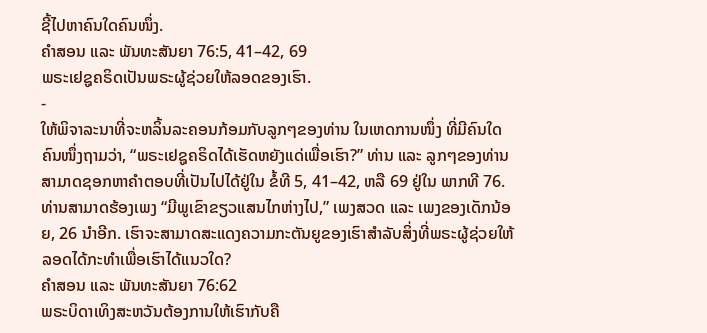ຊີ້ໄປຫາຄົນໃດຄົນໜຶ່ງ.
ຄຳສອນ ແລະ ພັນທະສັນຍາ 76:5, 41–42, 69
ພຣະເຢຊູຄຣິດເປັນພຣະຜູ້ຊ່ວຍໃຫ້ລອດຂອງເຮົາ.
-
ໃຫ້ພິຈາລະນາທີ່ຈະຫລິ້ນລະຄອນກ້ອມກັບລູກໆຂອງທ່ານ ໃນເຫດການໜຶ່ງ ທີ່ມີຄົນໃດຄົນໜຶ່ງຖາມວ່າ, “ພຣະເຢຊູຄຣິດໄດ້ເຮັດຫຍັງແດ່ເພື່ອເຮົາ?” ທ່ານ ແລະ ລູກໆຂອງທ່ານສາມາດຊອກຫາຄຳຕອບທີ່ເປັນໄປໄດ້ຢູ່ໃນ ຂໍ້ທີ 5, 41–42, ຫລື 69 ຢູ່ໃນ ພາກທີ 76. ທ່ານສາມາດຮ້ອງເພງ “ມີພູເຂົາຂຽວແສນໄກຫ່າງໄປ,” ເພງສວດ ແລະ ເພງຂອງເດັກນ້ອຍ, 26 ນຳອີກ. ເຮົາຈະສາມາດສະແດງຄວາມກະຕັນຍູຂອງເຮົາສຳລັບສິ່ງທີ່ພຣະຜູ້ຊ່ວຍໃຫ້ລອດໄດ້ກະທຳເພື່ອເຮົາໄດ້ແນວໃດ?
ຄຳສອນ ແລະ ພັນທະສັນຍາ 76:62
ພຣະບິດາເທິງສະຫວັນຕ້ອງການໃຫ້ເຮົາກັບຄື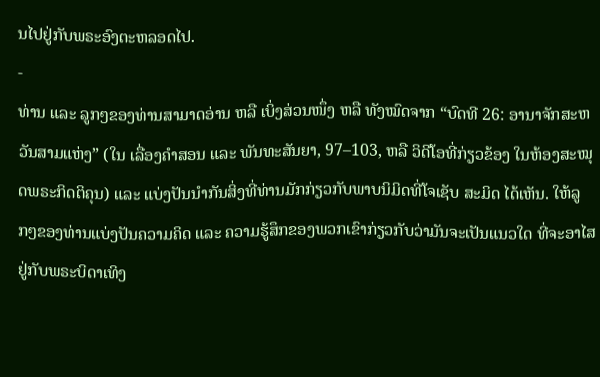ນໄປຢູ່ກັບພຣະອົງຕະຫລອດໄປ.
-
ທ່ານ ແລະ ລູກໆຂອງທ່ານສາມາດອ່ານ ຫລື ເບິ່ງສ່ວນໜຶ່ງ ຫລື ທັງໝົດຈາກ “ບົດທີ 26: ອານາຈັກສະຫວັນສາມແຫ່ງ” (ໃນ ເລື່ອງຄຳສອນ ແລະ ພັນທະສັນຍາ, 97–103, ຫລື ວິດີໂອທີ່ກ່ຽວຂ້ອງ ໃນຫ້ອງສະໝຸດພຣະກິດຕິຄຸນ) ແລະ ແບ່ງປັນນຳກັນສິ່ງທີ່ທ່ານມັກກ່ຽວກັບພາບນິມິດທີ່ໂຈເຊັບ ສະມິດ ໄດ້ເຫັນ. ໃຫ້ລູກໆຂອງທ່ານແບ່ງປັນຄວາມຄິດ ແລະ ຄວາມຮູ້ສຶກຂອງພວກເຂົາກ່ຽວກັບວ່າມັນຈະເປັນແນວໃດ ທີ່ຈະອາໄສຢູ່ກັບພຣະບິດາເທິງ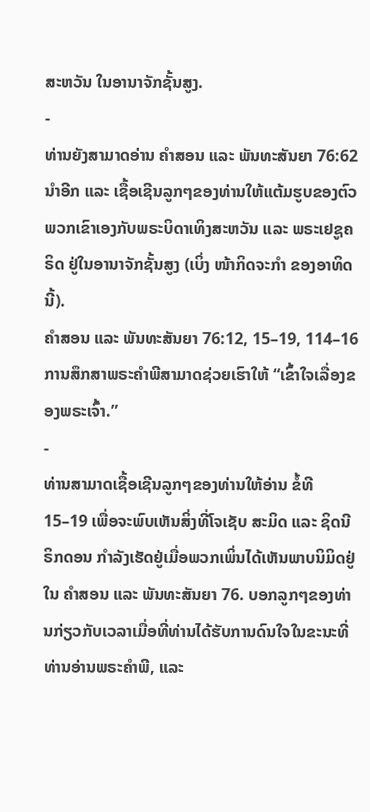ສະຫວັນ ໃນອານາຈັກຊັ້ນສູງ.
-
ທ່ານຍັງສາມາດອ່ານ ຄຳສອນ ແລະ ພັນທະສັນຍາ 76:62 ນຳອີກ ແລະ ເຊື້ອເຊີນລູກໆຂອງທ່ານໃຫ້ແຕ້ມຮູບຂອງຕົວພວກເຂົາເອງກັບພຣະບິດາເທິງສະຫວັນ ແລະ ພຣະເຢຊູຄຣິດ ຢູ່ໃນອານາຈັກຊັ້ນສູງ (ເບິ່ງ ໜ້າກິດຈະກຳ ຂອງອາທິດນີ້).
ຄຳສອນ ແລະ ພັນທະສັນຍາ 76:12, 15–19, 114–16
ການສຶກສາພຣະຄຳພີສາມາດຊ່ວຍເຮົາໃຫ້ “ເຂົ້າໃຈເລື່ອງຂອງພຣະເຈົ້າ.”
-
ທ່ານສາມາດເຊື້ອເຊີນລູກໆຂອງທ່ານໃຫ້ອ່ານ ຂໍ້ທີ 15–19 ເພື່ອຈະພົບເຫັນສິ່ງທີ່ໂຈເຊັບ ສະມິດ ແລະ ຊິດນີ ຣິກດອນ ກຳລັງເຮັດຢູ່ເມື່ອພວກເພິ່ນໄດ້ເຫັນພາບນິມິດຢູ່ໃນ ຄຳສອນ ແລະ ພັນທະສັນຍາ 76. ບອກລູກໆຂອງທ່ານກ່ຽວກັບເວລາເມື່ອທີ່ທ່ານໄດ້ຮັບການດົນໃຈໃນຂະນະທີ່ທ່ານອ່ານພຣະຄຳພີ, ແລະ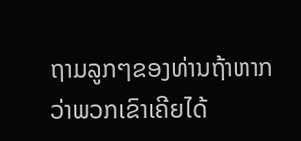ຖາມລູກໆຂອງທ່ານຖ້າຫາກວ່າພວກເຂົາເຄີຍໄດ້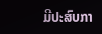ມີປະສົບກາ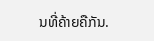ນທີ່ຄ້າຍຄືກັນ.